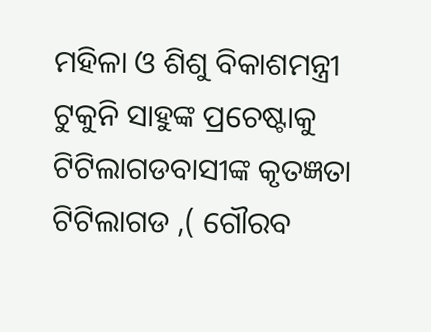ମହିଳା ଓ ଶିଶୁ ବିକାଶମନ୍ତ୍ରୀ ଟୁକୁନି ସାହୁଙ୍କ ପ୍ରଚେଷ୍ଟାକୁ ଟିଟିଲାଗଡବାସୀଙ୍କ କୃତଜ୍ଞତା
ଟିଟିଲାଗଡ ,( ଗୌରବ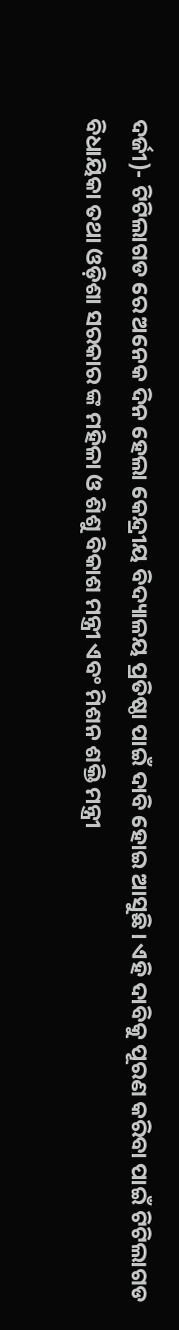ଦର୍ଜୀ)- ଟିଟିଲାଗଡ ରେ ଅନେକ ଦିନ ହେଲା କେନ୍ଦ୍ରୀୟ ବିଦ୍ୟାଳୟ ପ୍ରତିଷ୍ଠା ପାଇଁ ଦାବି ହୋଇ ଆସୁଛି। ଏହି ଦାବିକୁ ପୂରଣ କରିବା ପାଇଁ ଟିଟିଲାଗଡ ବିଧାୟିକା ତଥା ଓଡ଼ିଶା ସରକାର ଙ୍କ ମହିଳା ଓ ଶିଶୁ ବିକାଶ ମନ୍ତ୍ରୀ ଏବଂ ମିଶନ ଶକ୍ତି ମନ୍ତ୍ରୀ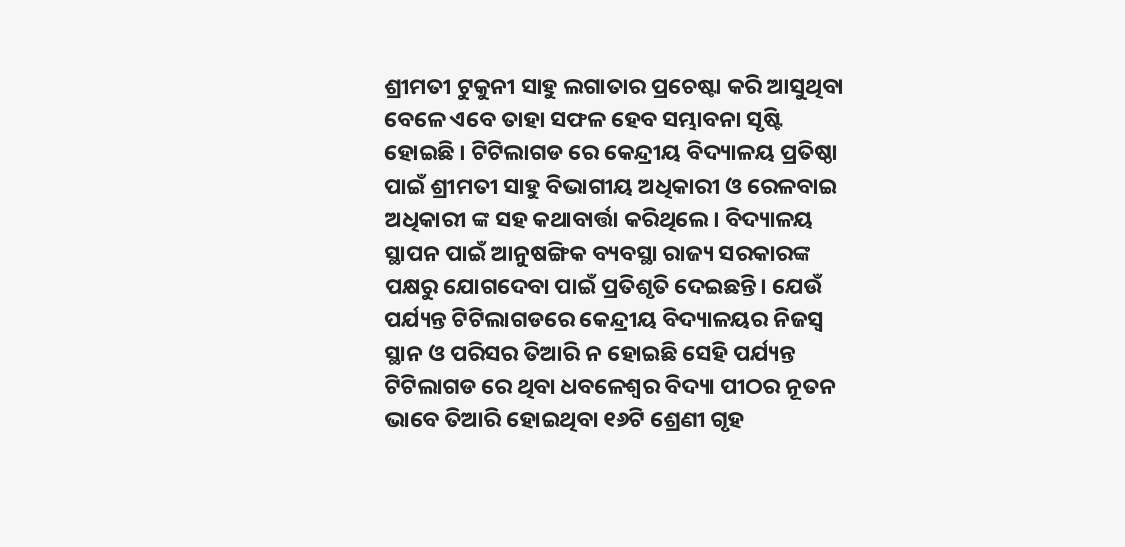ଶ୍ରୀମତୀ ଟୁକୁନୀ ସାହୁ ଲଗାତାର ପ୍ରଚେଷ୍ଟା କରି ଆସୁଥିବା ବେଳେ ଏବେ ତାହା ସଫଳ ହେବ ସମ୍ଭାବନା ସୃଷ୍ଟି ହୋଇଛି । ଟିଟିଲାଗଡ ରେ କେନ୍ଦ୍ରୀୟ ବିଦ୍ୟାଳୟ ପ୍ରତିଷ୍ଠା ପାଇଁ ଶ୍ରୀମତୀ ସାହୁ ବିଭାଗୀୟ ଅଧିକାରୀ ଓ ରେଳବାଇ ଅଧିକାରୀ ଙ୍କ ସହ କଥାବାର୍ତ୍ତା କରିଥିଲେ। ବିଦ୍ୟାଳୟ ସ୍ଥାପନ ପାଇଁ ଆନୁଷଙ୍ଗିକ ବ୍ୟବସ୍ଥା ରାଜ୍ୟ ସରକାରଙ୍କ ପକ୍ଷରୁ ଯୋଗଦେବା ପାଇଁ ପ୍ରତିଶୃତି ଦେଇଛନ୍ତି। ଯେଉଁ ପର୍ଯ୍ୟନ୍ତ ଟିଟିଲାଗଡରେ କେନ୍ଦ୍ରୀୟ ବିଦ୍ୟାଳୟର ନିଜସ୍ଵ ସ୍ଥାନ ଓ ପରିସର ତିଆରି ନ ହୋଇଛି ସେହି ପର୍ଯ୍ୟନ୍ତ ଟିଟିଲାଗଡ ରେ ଥିବା ଧବଳେଶ୍ଵର ବିଦ୍ୟା ପୀଠର ନୂତନ ଭାବେ ତିଆରି ହୋଇଥିବା ୧୬ଟି ଶ୍ରେଣୀ ଗୃହ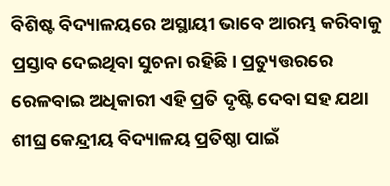ବିଶିଷ୍ଟ ବିଦ୍ୟାଳୟରେ ଅସ୍ଥାୟୀ ଭାବେ ଆରମ୍ଭ କରିବାକୁ ପ୍ରସ୍ତାବ ଦେଇଥିବା ସୁଚନା ରହିଛି। ପ୍ରତ୍ୟୁତ୍ତରରେ ରେଳବାଇ ଅଧିକାରୀ ଏହି ପ୍ରତି ଦୃଷ୍ଟି ଦେବା ସହ ଯଥା ଶୀଘ୍ର କେନ୍ଦ୍ରୀୟ ବିଦ୍ୟାଳୟ ପ୍ରତିଷ୍ଠା ପାଇଁ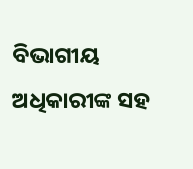ବିଭାଗୀୟ ଅଧିକାରୀଙ୍କ ସହ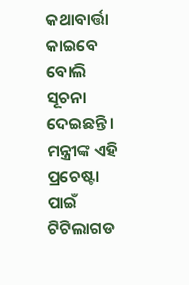କଥାବାର୍ତ୍ତା କାଇବେ ବୋଲି ସୂଚନା ଦେଇଛନ୍ତି। ମନ୍ତ୍ରୀଙ୍କ ଏହି ପ୍ରଚେଷ୍ଟା ପାଇଁ ଟିଟିଲାଗଡ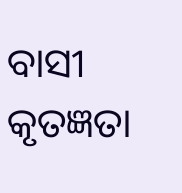ବାସୀ କୃତଜ୍ଞତା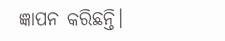ଜ୍ଞାପନ କରିଛନ୍ତି।